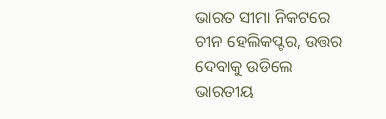ଭାରତ ସୀମା ନିକଟରେ ଚୀନ ହେଲିକପ୍ଟର, ଉତ୍ତର ଦେବାକୁ ଉଡିଲେ ଭାରତୀୟ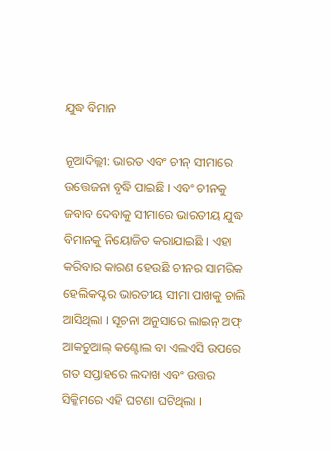ଯୁଦ୍ଧ ବିମାନ

ନୂଆଦିଲ୍ଲୀ: ଭାରତ ଏବଂ ଚୀନ୍ ସୀମାରେ ଉତ୍ତେଜନା ବୃଦ୍ଧି ପାଇଛି । ଏବଂ ଚୀନକୁ ଜବାବ ଦେବାକୁ ସୀମାରେ ଭାରତୀୟ ଯୁଦ୍ଧ ବିମାନକୁ ନିୟୋଜିତ କରାଯାଇଛି । ଏହା କରିବାର କାରଣ ହେଉଛି ଚୀନର ସାମରିକ ହେଲିକପ୍ଟର ଭାରତୀୟ ସୀମା ପାଖକୁ ଚାଲି ଆସିଥିଲା । ସୂଚନା ଅନୁସାରେ ଲାଇନ୍ ଅଫ୍ ଆକଚୁଆଲ୍ କଣ୍ଟୋଲ ବା ଏଲଏସି ଉପରେ ଗତ ସପ୍ତାହରେ ଲଦାଖ ଏବଂ ଉତ୍ତର ସିକ୍କିମରେ ଏହି ଘଟଣା ଘଟିଥିଲା ।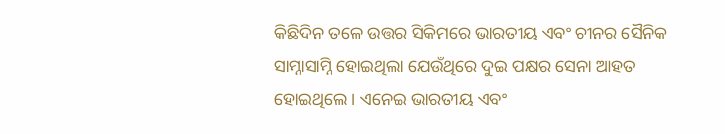କିଛିଦିନ ତଳେ ଉତ୍ତର ସିକିମରେ ଭାରତୀୟ ଏବଂ ଚୀନର ସୈନିକ ସାମ୍ନାସାମ୍ନି ହୋଇଥିଲା ଯେଉଁଥିରେ ଦୁଇ ପକ୍ଷର ସେନା ଆହତ ହୋଇଥିଲେ । ଏନେଇ ଭାରତୀୟ ଏବଂ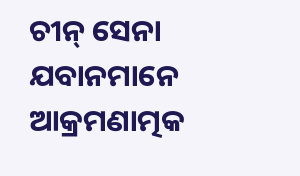ଚୀନ୍ ସେନା ଯବାନମାନେ ଆକ୍ରମଣାତ୍ମକ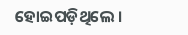ହୋଇପଡ଼ିଥିଲେ ।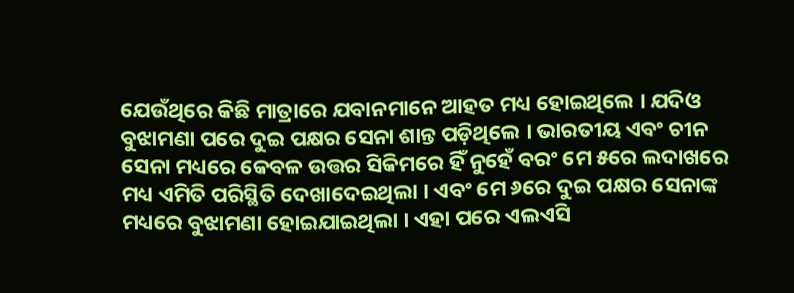ଯେଉଁଥିରେ କିଛି ମାତ୍ରାରେ ଯବାନମାନେ ଆହତ ମଧ୍ୟ ହୋଇଥିଲେ । ଯଦିଓ ବୁଝାମଣା ପରେ ଦୁଇ ପକ୍ଷର ସେନା ଶାନ୍ତ ପଡ଼ିଥିଲେ । ଭାରତୀୟ ଏବଂ ଚୀନ ସେନା ମଧ୍ୟରେ କେବଳ ଉତ୍ତର ସିକିମରେ ହିଁ ନୁହେଁ ବରଂ ମେ ୫ରେ ଲଦାଖରେ ମଧ୍ୟ ଏମିତି ପରିସ୍ଥିତି ଦେଖାଦେଇଥିଲା । ଏବଂ ମେ ୬ରେ ଦୁଇ ପକ୍ଷର ସେନାଙ୍କ ମଧ୍ୟରେ ବୁଝାମଣା ହୋଇଯାଇଥିଲା । ଏହା ପରେ ଏଲଏସି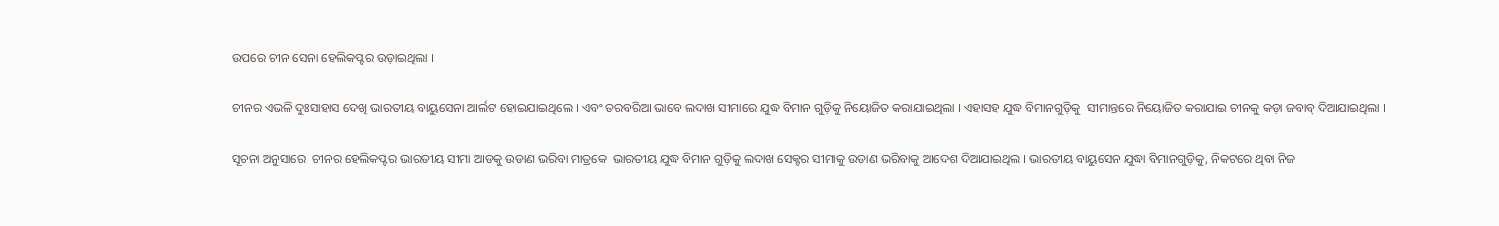ଉପରେ ଚୀନ ସେନା ହେଲିକପ୍ଟର ଉଡ଼ାଇଥିଲା ।

ଚୀନର ଏଭଳି ଦୁଃସାହାସ ଦେଖି ଭାରତୀୟ ବାୟୁସେନା ଆର୍ଲଟ ହୋଇଯାଇଥିଲେ । ଏବଂ ତରବରିଆ ଭାବେ ଲଦାଖ ସୀମାରେ ଯୁଦ୍ଧ ବିମାନ ଗୁଡ଼ିକୁ ନିୟୋଜିତ କରାଯାଇଥିଲା । ଏହାସହ ଯୁଦ୍ଧ ବିମାନଗୁଡ଼ିକୁ  ସୀମାନ୍ତରେ ନିୟୋଜିତ କରାଯାଇ ଚୀନକୁ କଡ଼ା ଜବାବ୍ ଦିଆଯାଇଥିଲା ।

ସୂଚନା ଅନୁସାରେ  ଚୀନର ହେଲିକପ୍ଟର ଭାରତୀୟ ସୀମା ଆଡକୁ ଉଡାଣ ଭରିବା ମାତ୍ରକେ  ଭାରତୀୟ ଯୁଦ୍ଧ ବିମାନ ଗୁଡ଼ିକୁ ଲଦାଖ ସେକ୍ଟର ସୀମାକୁ ଉଡାଣ ଭରିବାକୁ ଆଦେଶ ଦିଆଯାଇଥିଲ । ଭାରତୀୟ ବାୟୁସେନ ଯୁଦ୍ଧା ବିମାନଗୁଡ଼ିକୁ, ନିକଟରେ ଥିବା ନିଜ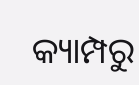କ୍ୟାମ୍ପରୁ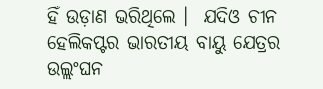ହିଁ ଉଡ଼ାଣ ଭରିଥିଲେ ।  ଯଦିଓ ଚୀନ ହେଲିକପ୍ଟର ଭାରତୀୟ ବାୟୁ ଯେତ୍ରର ଉଲ୍ଲଂଘନ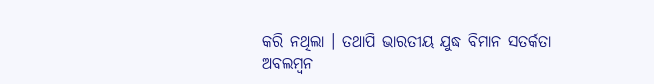କରି ନଥିଲା । ତଥାପି ଭାରତୀୟ ଯୁଦ୍ଧ ବିମାନ ସତର୍କତା ଅବଲମ୍ବନ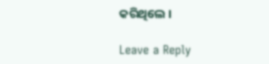କରିଥିଲେ ।

Leave a Reply